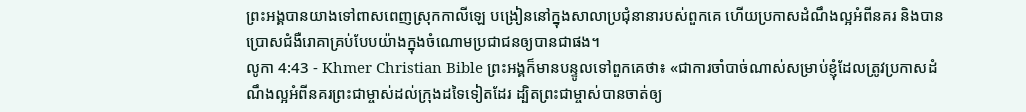ព្រះអង្គបានយាងទៅពាសពេញស្រុកកាលីឡេ បង្រៀននៅក្នុងសាលាប្រជុំនានារបស់ពួកគេ ហើយប្រកាសដំណឹងល្អអំពីនគរ និងបានប្រោសជំងឺរោគាគ្រប់បែបយ៉ាងក្នុងចំណោមប្រជាជនឲ្យបានជាផង។
លូកា 4:43 - Khmer Christian Bible ព្រះអង្គក៏មានបន្ទូលទៅពួកគេថា៖ «ជាការចាំបាច់ណាស់សម្រាប់ខ្ញុំដែលត្រូវប្រកាសដំណឹងល្អអំពីនគរព្រះជាម្ចាស់ដល់ក្រុងដទៃទៀតដែរ ដ្បិតព្រះជាម្ចាស់បានចាត់ឲ្យ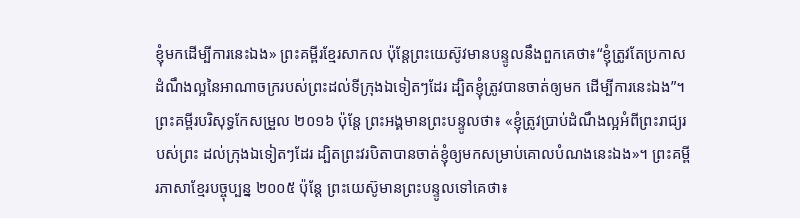ខ្ញុំមកដើម្បីការនេះឯង» ព្រះគម្ពីរខ្មែរសាកល ប៉ុន្តែព្រះយេស៊ូវមានបន្ទូលនឹងពួកគេថា៖“ខ្ញុំត្រូវតែប្រកាសដំណឹងល្អនៃអាណាចក្ររបស់ព្រះដល់ទីក្រុងឯទៀតៗដែរ ដ្បិតខ្ញុំត្រូវបានចាត់ឲ្យមក ដើម្បីការនេះឯង”។ ព្រះគម្ពីរបរិសុទ្ធកែសម្រួល ២០១៦ ប៉ុន្តែ ព្រះអង្គមានព្រះបន្ទូលថា៖ «ខ្ញុំត្រូវប្រាប់ដំណឹងល្អអំពីព្រះរាជ្យរបស់ព្រះ ដល់ក្រុងឯទៀតៗដែរ ដ្បិតព្រះវរបិតាបានចាត់ខ្ញុំឲ្យមកសម្រាប់គោលបំណងនេះឯង»។ ព្រះគម្ពីរភាសាខ្មែរបច្ចុប្បន្ន ២០០៥ ប៉ុន្តែ ព្រះយេស៊ូមានព្រះបន្ទូលទៅគេថា៖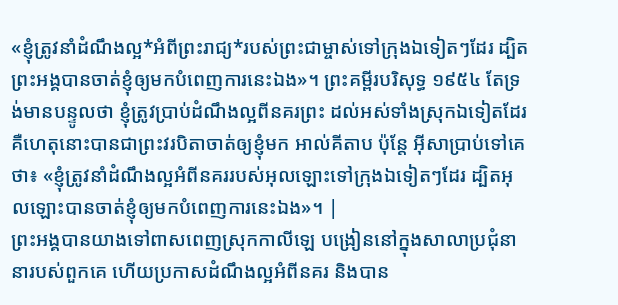«ខ្ញុំត្រូវនាំដំណឹងល្អ*អំពីព្រះរាជ្យ*របស់ព្រះជាម្ចាស់ទៅក្រុងឯទៀតៗដែរ ដ្បិតព្រះអង្គបានចាត់ខ្ញុំឲ្យមកបំពេញការនេះឯង»។ ព្រះគម្ពីរបរិសុទ្ធ ១៩៥៤ តែទ្រង់មានបន្ទូលថា ខ្ញុំត្រូវប្រាប់ដំណឹងល្អពីនគរព្រះ ដល់អស់ទាំងស្រុកឯទៀតដែរ គឺហេតុនោះបានជាព្រះវរបិតាចាត់ឲ្យខ្ញុំមក អាល់គីតាប ប៉ុន្តែ អ៊ីសាប្រាប់ទៅគេថា៖ «ខ្ញុំត្រូវនាំដំណឹងល្អអំពីនគររបស់អុលឡោះទៅក្រុងឯទៀតៗដែរ ដ្បិតអុលឡោះបានចាត់ខ្ញុំឲ្យមកបំពេញការនេះឯង»។ |
ព្រះអង្គបានយាងទៅពាសពេញស្រុកកាលីឡេ បង្រៀននៅក្នុងសាលាប្រជុំនានារបស់ពួកគេ ហើយប្រកាសដំណឹងល្អអំពីនគរ និងបាន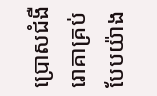ប្រោសជំងឺរោគាគ្រប់បែបយ៉ាង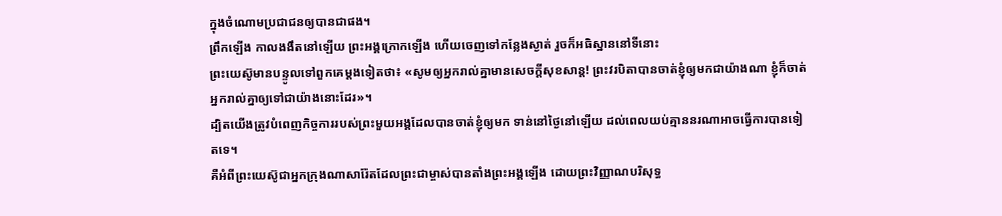ក្នុងចំណោមប្រជាជនឲ្យបានជាផង។
ពឹ្រកឡើង កាលងងឹតនៅឡើយ ព្រះអង្គក្រោកឡើង ហើយចេញទៅកន្លែងស្ងាត់ រួចក៏អធិស្ឋាននៅទីនោះ
ព្រះយេស៊ូមានបន្ទូលទៅពួកគេម្តងទៀតថា៖ «សូមឲ្យអ្នករាល់គ្នាមានសេចក្ដីសុខសាន្ត! ព្រះវរបិតាបានចាត់ខ្ញុំឲ្យមកជាយ៉ាងណា ខ្ញុំក៏ចាត់អ្នករាល់គ្នាឲ្យទៅជាយ៉ាងនោះដែរ»។
ដ្បិតយើងត្រូវបំពេញកិច្ចការរបស់ព្រះមួយអង្គដែលបានចាត់ខ្ញុំឲ្យមក ទាន់នៅថ្ងៃនៅឡើយ ដល់ពេលយប់គ្មាននរណាអាចធ្វើការបានទៀតទេ។
គឺអំពីព្រះយេស៊ូជាអ្នកក្រុងណាសារ៉ែតដែលព្រះជាម្ចាស់បានតាំងព្រះអង្គឡើង ដោយព្រះវិញ្ញាណបរិសុទ្ធ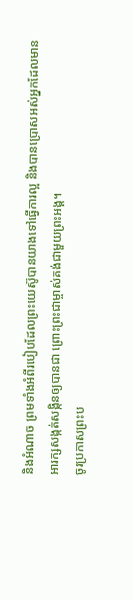និងអំណាច ព្រមទាំងអំពីរបៀបដែលព្រះយេស៊ូបានយាងទៅធ្វើការល្អ និងបានប្រោសអស់អ្នកដែលមានអារក្សសង្កត់សង្កិនឲ្យបានជា ព្រោះព្រះជាម្ចាស់គង់ជាមួយព្រះអង្គ។
ចូរប្រកាសព្រះប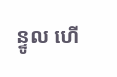ន្ទូល ហើ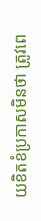យខិតខំប្រកាសមិនថា ត្រូវពេ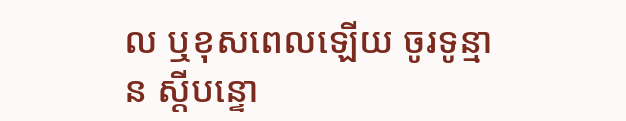ល ឬខុសពេលឡើយ ចូរទូន្មាន ស្តីបន្ទោ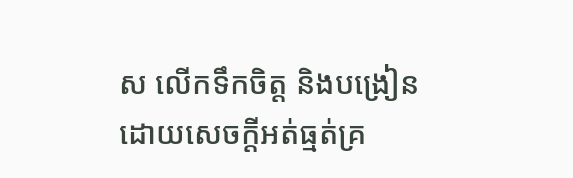ស លើកទឹកចិត្ត និងបង្រៀនដោយសេចក្តីអត់ធ្មត់គ្រ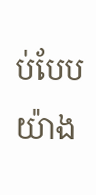ប់បែបយ៉ាង